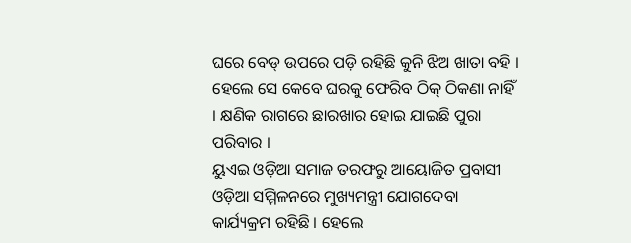ଘରେ ବେଡ୍ ଉପରେ ପଡ଼ି ରହିଛି କୁନି ଝିଅ ଖାତା ବହି । ହେଲେ ସେ କେବେ ଘରକୁ ଫେରିବ ଠିକ୍ ଠିକଣା ନାହିଁ । କ୍ଷଣିକ ରାଗରେ ଛାରଖାର ହୋଇ ଯାଇଛି ପୁରା ପରିବାର ।
ୟୁଏଇ ଓଡ଼ିଆ ସମାଜ ତରଫରୁ ଆୟୋଜିତ ପ୍ରବାସୀ ଓଡ଼ିଆ ସମ୍ମିଳନରେ ମୁଖ୍ୟମନ୍ତ୍ରୀ ଯୋଗଦେବା କାର୍ଯ୍ୟକ୍ରମ ରହିଛି । ହେଲେ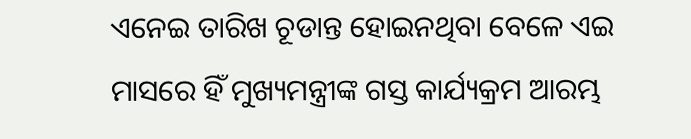ଏନେଇ ତାରିଖ ଚୂଡାନ୍ତ ହୋଇନଥିବା ବେଳେ ଏଇ ମାସରେ ହିଁ ମୁଖ୍ୟମନ୍ତ୍ରୀଙ୍କ ଗସ୍ତ କାର୍ଯ୍ୟକ୍ରମ ଆରମ୍ଭ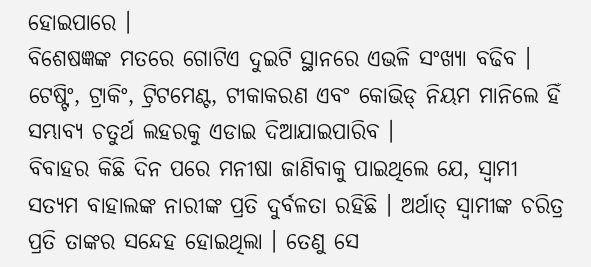ହୋଇପାରେ ।
ବିଶେଷଜ୍ଞଙ୍କ ମତରେ ଗୋଟିଏ ଦୁଇଟି ସ୍ଥାନରେ ଏଭଳି ସଂଖ୍ୟା ବଢିବ । ଟେଷ୍ଟିଂ, ଟ୍ରାକିଂ, ଟ୍ରିଟମେଣ୍ଟ, ଟୀକାକରଣ ଏବଂ କୋଭିଡ୍ ନିୟମ ମାନିଲେ ହିଁ ସମ୍ଭାବ୍ୟ ଚତୁର୍ଥ ଲହରକୁ ଏଡାଇ ଦିଆଯାଇପାରିବ ।
ବିବାହର କିଛି ଦିନ ପରେ ମନୀଷା ଜାଣିବାକୁ ପାଇଥିଲେ ଯେ, ସ୍ୱାମୀ ସତ୍ୟମ ବାହାଲଙ୍କ ନାରୀଙ୍କ ପ୍ରତି ଦୁର୍ବଳତା ରହିଛି । ଅର୍ଥାତ୍ ସ୍ୱାମୀଙ୍କ ଚରିତ୍ର ପ୍ରତି ତାଙ୍କର ସନ୍ଦେହ ହୋଇଥିଲା । ତେଣୁ ସେ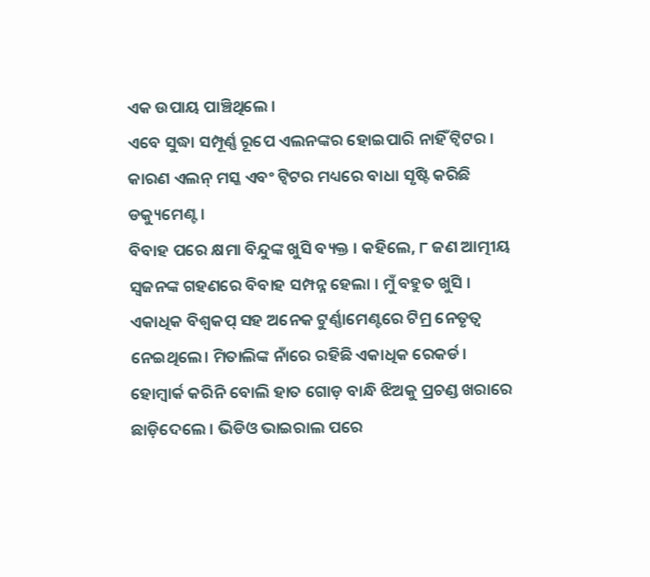ଏକ ଉପାୟ ପାଞ୍ଚିଥିଲେ ।
ଏବେ ସୁଦ୍ଧା ସମ୍ପୂର୍ଣ୍ଣ ରୂପେ ଏଲନଙ୍କର ହୋଇପାରି ନାହିଁ ଟ୍ୱିଟର । କାରଣ ଏଲନ୍ ମସ୍କ ଏବଂ ଟ୍ୱିଟର ମଧ୍ୟରେ ବାଧା ସୃଷ୍ଟି କରିଛି ଡକ୍ୟୁମେଣ୍ଟ ।
ବିବାହ ପରେ କ୍ଷମା ବିନ୍ଦୁଙ୍କ ଖୁସି ବ୍ୟକ୍ତ । କହିଲେ, ୮ ଜଣ ଆତ୍ମୀୟ ସ୍ୱଜନଙ୍କ ଗହଣରେ ବିବାହ ସମ୍ପନ୍ନ ହେଲା । ମୁଁ ବହୁତ ଖୁସି ।
ଏକାଧିକ ବିଶ୍ୱକପ୍ ସହ ଅନେକ ଟୁର୍ଣ୍ଣାମେଣ୍ଟରେ ଟିମ୍ର ନେତୃତ୍ୱ ନେଇଥିଲେ। ମିତାଲିଙ୍କ ନାଁରେ ରହିଛି ଏକାଧିକ ରେକର୍ଡ।
ହୋମ୍ୱାର୍କ କରିନି ବୋଲି ହାତ ଗୋଡ଼ ବାନ୍ଧି ଝିଅକୁ ପ୍ରଚଣ୍ଡ ଖରାରେ ଛାଡ଼ିଦେଲେ । ଭିଡିଓ ଭାଇରାଲ ପରେ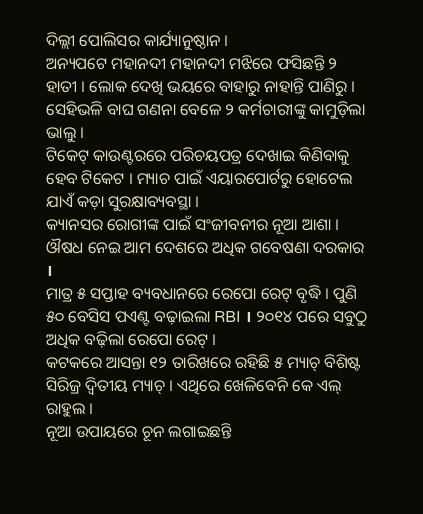ଦିଲ୍ଲୀ ପୋଲିସର କାର୍ଯ୍ୟାନୁଷ୍ଠାନ ।
ଅନ୍ୟପଟେ ମହାନଦୀ ମହାନଦୀ ମଝିରେ ଫସିଛନ୍ତି ୨ ହାତୀ । ଲୋକ ଦେଖି ଭୟରେ ବାହାରୁ ନାହାନ୍ତି ପାଣିରୁ । ସେହିଭଳି ବାଘ ଗଣନା ବେଳେ ୨ କର୍ମଚାରୀଙ୍କୁ କାମୁଡ଼ିଲା ଭାଲୁ ।
ଟିକେଟ୍ କାଉଣ୍ଟରରେ ପରିଚୟପତ୍ର ଦେଖାଇ କିଣିବାକୁ ହେବ ଟିକେଟ । ମ୍ୟାଚ ପାଇଁ ଏୟାରପୋର୍ଟରୁ ହୋଟେଲ ଯାଏଁ କଡ଼ା ସୁରକ୍ଷାବ୍ୟବସ୍ଥା ।
କ୍ୟାନସର ରୋଗୀଙ୍କ ପାଇଁ ସଂଜୀବନୀର ନୂଆ ଆଶା । ଔଷଧ ନେଇ ଆମ ଦେଶରେ ଅଧିକ ଗବେଷଣା ଦରକାର ।
ମାତ୍ର ୫ ସପ୍ତାହ ବ୍ୟବଧାନରେ ରେପୋ ରେଟ୍ ବୃଦ୍ଧି । ପୁଣି ୫୦ ବେସିସ ପଏଣ୍ଟ ବଢ଼ାଇଲା RBI । ୨୦୧୪ ପରେ ସବୁଠୁ ଅଧିକ ବଢ଼ିଲା ରେପୋ ରେଟ୍ ।
କଟକରେ ଆସନ୍ତା ୧୨ ତାରିଖରେ ରହିଛି ୫ ମ୍ୟାଚ୍ ବିଶିଷ୍ଟ ସିରିଜ୍ର ଦ୍ୱିତୀୟ ମ୍ୟାଚ୍ । ଏଥିରେ ଖେଳିବେନି କେ ଏଲ୍ ରାହୁଲ ।
ନୂଆ ଉପାୟରେ ଚୂନ ଲଗାଇଛନ୍ତି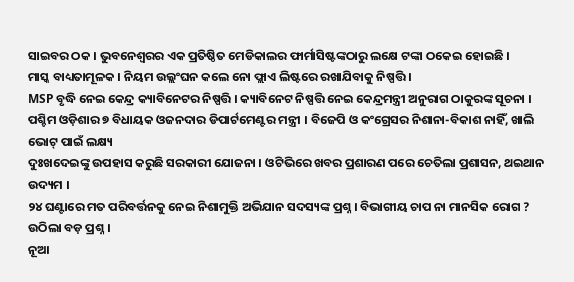ସାଇବର ଠକ । ଭୁବନେଶ୍ୱରର ଏକ ପ୍ରତିଷ୍ଠିତ ମେଡିକାଲର ଫାର୍ମାସିଷ୍ଟଙ୍କଠାରୁ ଲକ୍ଷେ ଟଙ୍କା ଠକେଇ ହୋଇଛି ।
ମାସ୍କ ବାଧ୍ୟତାମୂଳକ । ନିୟମ ଉଲ୍ଲଂଘନ କଲେ ନୋ ଫ୍ଲାଏ ଲିଷ୍ଟରେ ରଖାଯିବାକୁ ନିଷ୍ପତ୍ତି ।
MSP ବୃଦ୍ଧି ନେଇ କେନ୍ଦ୍ର କ୍ୟାବିନେଟର ନିଷ୍ପତ୍ତି । କ୍ୟାବିନେଟ ନିଷ୍ପତ୍ତି ନେଇ କେନ୍ଦ୍ରମନ୍ତ୍ରୀ ଅନୁରାଗ ଠାକୁରଙ୍କ ସୂଚନା ।
ପଶ୍ଚିମ ଓଡ଼ିଶାର ୭ ବିଧାୟକ ଓଜନଦାର ଡିପାର୍ଟମେଣ୍ଟର ମନ୍ତ୍ରୀ । ବିଜେପି ଓ କଂଗ୍ରେସର ନିଶାନା-ବିକାଶ ନାହିଁ, ଖାଲି ଭୋଟ୍ ପାଇଁ ଲକ୍ଷ୍ୟ
ଦୁଃଖଦେଇଙ୍କୁ ଉପହାସ କରୁଛି ସରକାରୀ ଯୋଜନା । ଓଟିଭିରେ ଖବର ପ୍ରଶାରଣ ପରେ ଚେତିଲା ପ୍ରଶାସନ, ଥଇଥାନ ଉଦ୍ୟମ ।
୨୪ ଘଣ୍ଟାରେ ମତ ପରିବର୍ତ୍ତନକୁ ନେଇ ନିଶାମୁକ୍ତି ଅଭିଯାନ ସଦସ୍ୟଙ୍କ ପ୍ରଶ୍ନ । ବିଭାଗୀୟ ଚାପ ନା ମାନସିକ ରୋଗ ? ଉଠିଲା ବଡ଼ ପ୍ରଶ୍ନ ।
ନୂଆ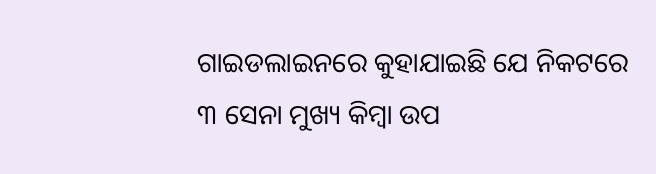ଗାଇଡଲାଇନରେ କୁହାଯାଇଛି ଯେ ନିକଟରେ ୩ ସେନା ମୁଖ୍ୟ କିମ୍ବା ଉପ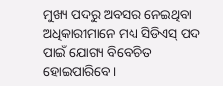ମୁଖ୍ୟ ପଦରୁ ଅବସର ନେଇଥିବା ଅଧିକାରୀମାନେ ମଧ୍ୟ ସିଡିଏସ୍ ପଦ ପାଇଁ ଯୋଗ୍ୟ ବିବେଚିତ ହୋଇପାରିବେ।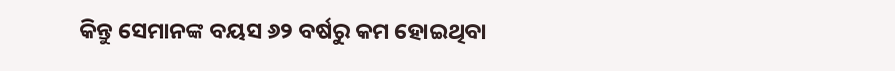କିନ୍ତୁ ସେମାନଙ୍କ ବୟସ ୬୨ ବର୍ଷରୁ କମ ହୋଇଥିବା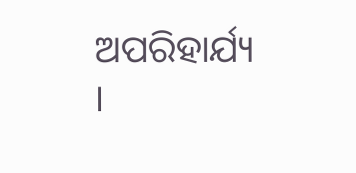ଅପରିହାର୍ଯ୍ୟ ।